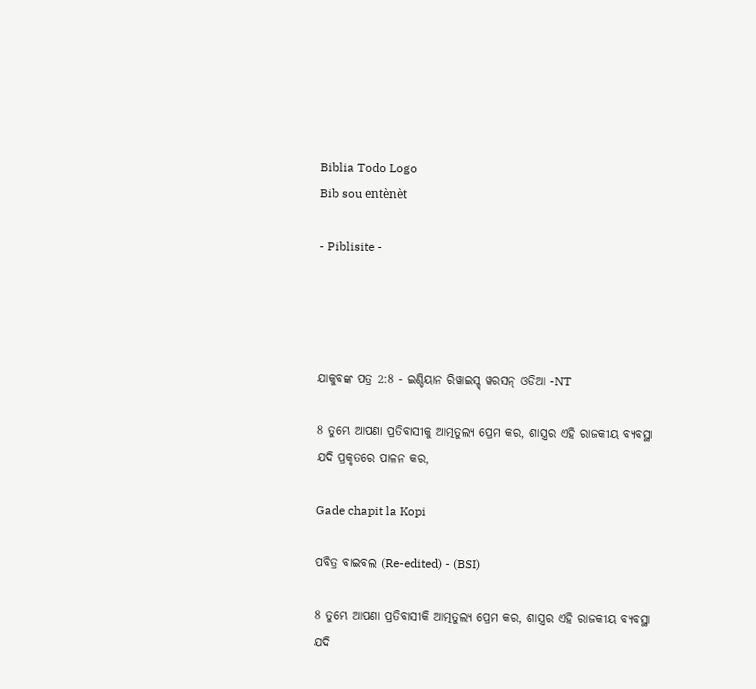Biblia Todo Logo
Bib sou entènèt

- Piblisite -




ଯାକୁବଙ୍କ ପତ୍ର 2:8 - ଇଣ୍ଡିୟାନ ରିୱାଇସ୍ଡ୍ ୱରସନ୍ ଓଡିଆ -NT

8 ତୁମ୍ଭେ ଆପଣା ପ୍ରତିବାସୀକୁ ଆତ୍ମତୁଲ୍ୟ ପ୍ରେମ କର, ଶାସ୍ତ୍ରର ଏହି ରାଜକୀୟ ବ୍ୟବସ୍ଥା ଯଦି ପ୍ରକୃତରେ ପାଳନ କର,

Gade chapit la Kopi

ପବିତ୍ର ବାଇବଲ (Re-edited) - (BSI)

8 ତୁମ୍ଭେ ଆପଣା ପ୍ରତିବାସୀକି ଆତ୍ମତୁଲ୍ୟ ପ୍ରେମ କର, ଶାସ୍ତ୍ରର ଏହି ରାଜକୀୟ ବ୍ୟବସ୍ଥା ଯଦି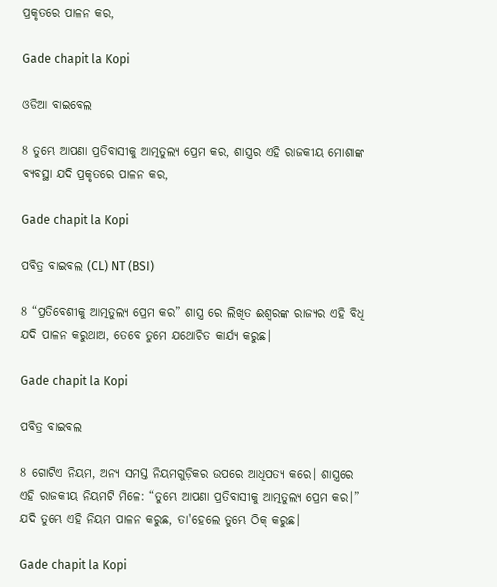ପ୍ରକୃତରେ ପାଳନ କର,

Gade chapit la Kopi

ଓଡିଆ ବାଇବେଲ

8 ତୁମ୍ଭେ ଆପଣା ପ୍ରତିବାସୀକୁ ଆତ୍ମତୁଲ୍ୟ ପ୍ରେମ କର, ଶାସ୍ତ୍ରର ଏହି ରାଜକୀୟ ମୋଶାଙ୍କ ବ୍ୟବସ୍ଥା ଯଦି ପ୍ରକୃତରେ ପାଳନ କର,

Gade chapit la Kopi

ପବିତ୍ର ବାଇବଲ (CL) NT (BSI)

8 “ପ୍ରତିବେଶୀକୁ ଆତ୍ମତୁଲ୍ୟ ପ୍ରେମ କର” ଶାସ୍ତ୍ର ରେ ଲିଖିତ ଈଶ୍ୱରଙ୍କ ରାଜ୍ୟର ଏହି ବିଧି ଯଦି ପାଳନ କରୁଥାଅ, ତେବେ ତୁମେ ଯଥୋଚିତ କାର୍ଯ୍ୟ କରୁଛ।

Gade chapit la Kopi

ପବିତ୍ର ବାଇବଲ

8 ଗୋଟିଏ ନିୟମ, ଅନ୍ୟ ସମସ୍ତ ନିୟମଗୁଡ଼ିକର ଉପରେ ଆଧିପତ୍ୟ କରେ। ଶାସ୍ତ୍ରରେ ଏହି ରାଜକୀୟ ନିୟମଟି ମିଳେ: “ତୁମ୍ଭେ ଆପଣା ପ୍ରତିବାସୀକୁ ଆତ୍ମତୁଲ୍ୟ ପ୍ରେମ କର।” ଯଦି ତୁମ୍ଭେ ଏହି ନିୟମ ପାଳନ କରୁଛ, ତା'ହେଲେ ତୁମ୍ଭେ ଠିକ୍ କରୁଛ।

Gade chapit la Kopi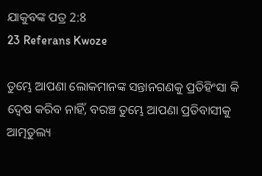ଯାକୁବଙ୍କ ପତ୍ର 2:8
23 Referans Kwoze

ତୁମ୍ଭେ ଆପଣା ଲୋକମାନଙ୍କ ସନ୍ତାନଗଣକୁ ପ୍ରତିହିଂସା କି ଦ୍ୱେଷ କରିବ ନାହିଁ, ବରଞ୍ଚ ତୁମ୍ଭେ ଆପଣା ପ୍ରତିବାସୀକୁ ଆତ୍ମତୁଲ୍ୟ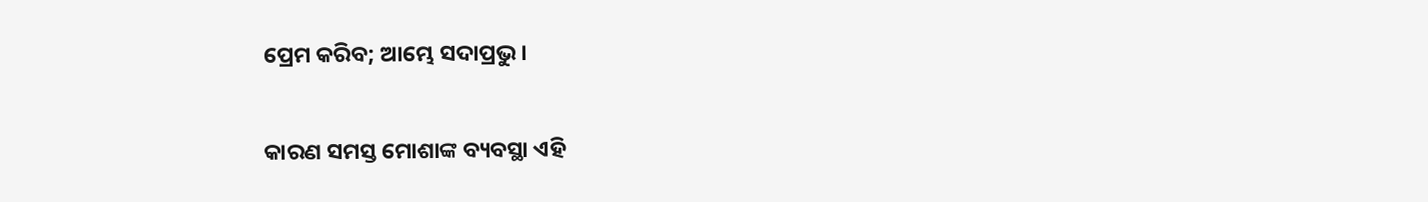ପ୍ରେମ କରିବ; ଆମ୍ଭେ ସଦାପ୍ରଭୁ।


କାରଣ ସମସ୍ତ ମୋଶାଙ୍କ ବ୍ୟବସ୍ଥା ଏହି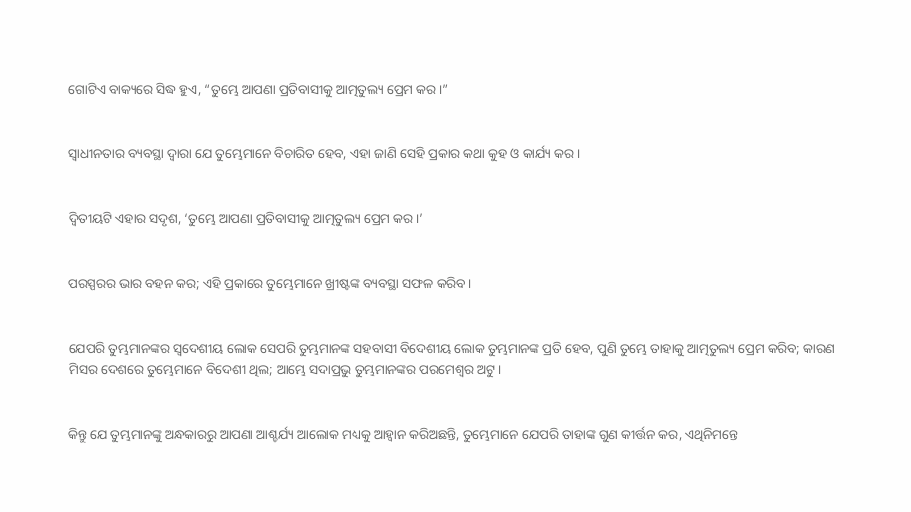ଗୋଟିଏ ବାକ୍ୟରେ ସିଦ୍ଧ ହୁଏ, “ତୁମ୍ଭେ ଆପଣା ପ୍ରତିବାସୀକୁ ଆତ୍ମତୁଲ୍ୟ ପ୍ରେମ କର।”


ସ୍ୱାଧୀନତାର ବ୍ୟବସ୍ଥା ଦ୍ୱାରା ଯେ ତୁମ୍ଭେମାନେ ବିଚାରିତ ହେବ, ଏହା ଜାଣି ସେହି ପ୍ରକାର କଥା କୁହ ଓ କାର୍ଯ୍ୟ କର।


ଦ୍ୱିତୀୟଟି ଏହାର ସଦୃଶ, ‘ତୁମ୍ଭେ ଆପଣା ପ୍ରତିବାସୀକୁ ଆତ୍ମତୁଲ୍ୟ ପ୍ରେମ କର।’


ପରସ୍ପରର ଭାର ବହନ କର; ଏହି ପ୍ରକାରେ ତୁମ୍ଭେମାନେ ଖ୍ରୀଷ୍ଟଙ୍କ ବ୍ୟବସ୍ଥା ସଫଳ କରିବ।


ଯେପରି ତୁମ୍ଭମାନଙ୍କର ସ୍ୱଦେଶୀୟ ଲୋକ ସେପରି ତୁମ୍ଭମାନଙ୍କ ସହବାସୀ ବିଦେଶୀୟ ଲୋକ ତୁମ୍ଭମାନଙ୍କ ପ୍ରତି ହେବ, ପୁଣି ତୁମ୍ଭେ ତାହାକୁ ଆତ୍ମତୁଲ୍ୟ ପ୍ରେମ କରିବ; କାରଣ ମିସର ଦେଶରେ ତୁମ୍ଭେମାନେ ବିଦେଶୀ ଥିଲ; ଆମ୍ଭେ ସଦାପ୍ରଭୁ ତୁମ୍ଭମାନଙ୍କର ପରମେଶ୍ୱର ଅଟୁ।


କିନ୍ତୁ ଯେ ତୁମ୍ଭମାନଙ୍କୁ ଅନ୍ଧକାରରୁ ଆପଣା ଆଶ୍ଚର୍ଯ୍ୟ ଆଲୋକ ମଧ୍ୟକୁ ଆହ୍ୱାନ କରିଅଛନ୍ତି, ତୁମ୍ଭେମାନେ ଯେପରି ତାହାଙ୍କ ଗୁଣ କୀର୍ତ୍ତନ କର, ଏଥିନିମନ୍ତେ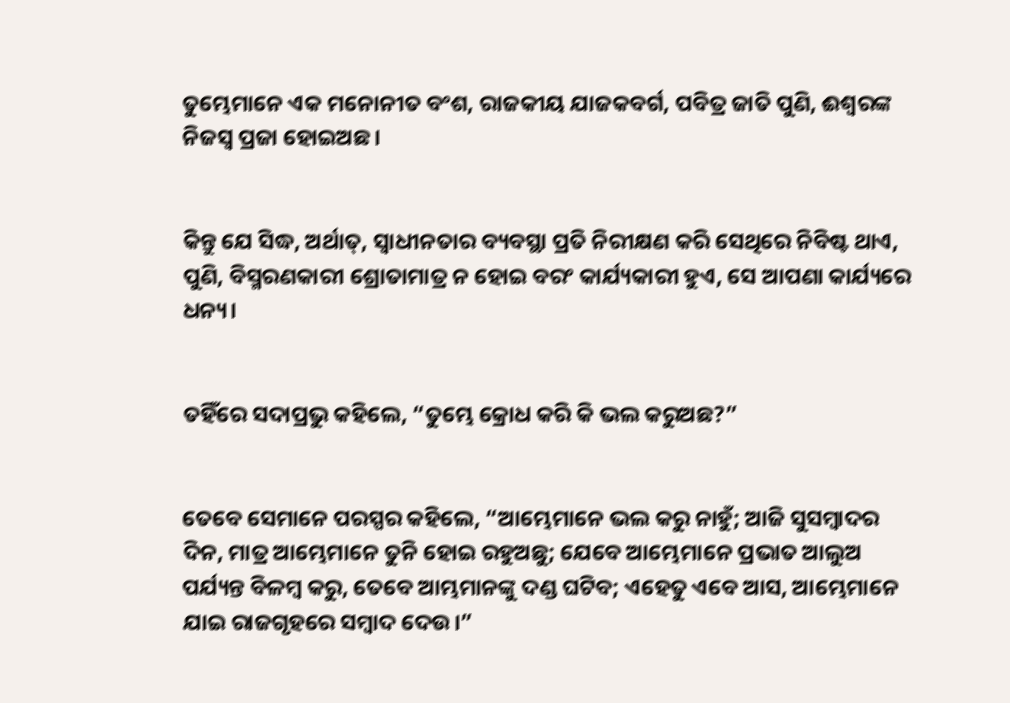ତୁମ୍ଭେମାନେ ଏକ ମନୋନୀତ ବଂଶ, ରାଜକୀୟ ଯାଜକବର୍ଗ, ପବିତ୍ର ଜାତି ପୁଣି, ଈଶ୍ବରଙ୍କ ନିଜସ୍ୱ ପ୍ରଜା ହୋଇଅଛ।


କିନ୍ତୁ ଯେ ସିଦ୍ଧ, ଅର୍ଥାତ୍‍, ସ୍ୱାଧୀନତାର ବ୍ୟବସ୍ଥା ପ୍ରତି ନିରୀକ୍ଷଣ କରି ସେଥିରେ ନିବିଷ୍ଟ ଥାଏ, ପୁଣି, ବିସ୍ମରଣକାରୀ ଶ୍ରୋତାମାତ୍ର ନ ହୋଇ ବରଂ କାର୍ଯ୍ୟକାରୀ ହୁଏ, ସେ ଆପଣା କାର୍ଯ୍ୟରେ ଧନ୍ୟ।


ତହିଁରେ ସଦାପ୍ରଭୁ କହିଲେ, “ତୁମ୍ଭେ କ୍ରୋଧ କରି କି ଭଲ କରୁଅଛ?”


ତେବେ ସେମାନେ ପରସ୍ପର କହିଲେ, “ଆମ୍ଭେମାନେ ଭଲ କରୁ ନାହୁଁ; ଆଜି ସୁସମ୍ବାଦର ଦିନ, ମାତ୍ର ଆମ୍ଭେମାନେ ତୁନି ହୋଇ ରହୁଅଛୁ; ଯେବେ ଆମ୍ଭେମାନେ ପ୍ରଭାତ ଆଲୁଅ ପର୍ଯ୍ୟନ୍ତ ବିଳମ୍ବ କରୁ, ତେବେ ଆମ୍ଭମାନଙ୍କୁ ଦଣ୍ଡ ଘଟିବ; ଏହେତୁ ଏବେ ଆସ, ଆମ୍ଭେମାନେ ଯାଇ ରାଜଗୃହରେ ସମ୍ବାଦ ଦେଉ।”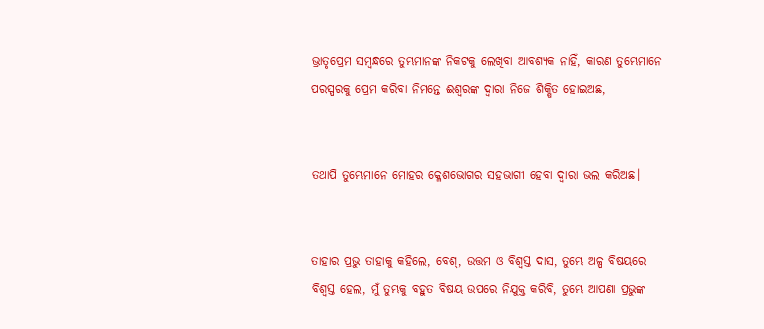ଭ୍ରାତୃପ୍ରେମ ସମ୍ବନ୍ଧରେ ତୁମ୍ଭମାନଙ୍କ ନିକଟକୁ ଲେଖିବା ଆବଶ୍ୟକ ନାହିଁ, କାରଣ ତୁମ୍ଭେମାନେ ପରସ୍ପରକୁ ପ୍ରେମ କରିବା ନିମନ୍ତେ ଈଶ୍ବରଙ୍କ ଦ୍ୱାରା ନିଜେ ଶିକ୍ଷିତ ହୋଇଅଛ,


ତଥାପି ତୁମ୍ଭେମାନେ ମୋହର କ୍ଳେଶଭୋଗର ସହଭାଗୀ ହେବା ଦ୍ୱାରା ଭଲ କରିଅଛ।


ତାହାର ପ୍ରଭୁ ତାହାକୁ କହିଲେ, ବେଶ୍, ଉତ୍ତମ ଓ ବିଶ୍ୱସ୍ତ ଦାସ, ତୁମ୍ଭେ ଅଳ୍ପ ବିଷୟରେ ବିଶ୍ୱସ୍ତ ହେଲ, ମୁଁ ତୁମ୍ଭକୁ ବହୁତ ବିଷୟ ଉପରେ ନିଯୁକ୍ତ କରିବି, ତୁମ୍ଭେ ଆପଣା ପ୍ରଭୁଙ୍କ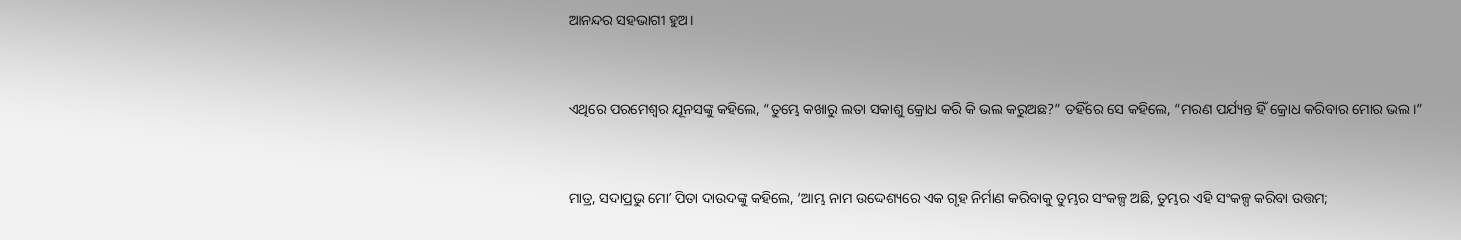ଆନନ୍ଦର ସହଭାଗୀ ହୁଅ।


ଏଥିରେ ପରମେଶ୍ୱର ଯୂନସଙ୍କୁ କହିଲେ, “ତୁମ୍ଭେ କଖାରୁ ଲତା ସକାଶୁ କ୍ରୋଧ କରି କି ଭଲ କରୁଅଛ?” ତହିଁରେ ସେ କହିଲେ, “ମରଣ ପର୍ଯ୍ୟନ୍ତ ହିଁ କ୍ରୋଧ କରିବାର ମୋର ଭଲ।”


ମାତ୍ର, ସଦାପ୍ରଭୁ ମୋʼ ପିତା ଦାଉଦଙ୍କୁ କହିଲେ, ‘ଆମ୍ଭ ନାମ ଉଦ୍ଦେଶ୍ୟରେ ଏକ ଗୃହ ନିର୍ମାଣ କରିବାକୁ ତୁମ୍ଭର ସଂକଳ୍ପ ଅଛି, ତୁମ୍ଭର ଏହି ସଂକଳ୍ପ କରିବା ଉତ୍ତମ;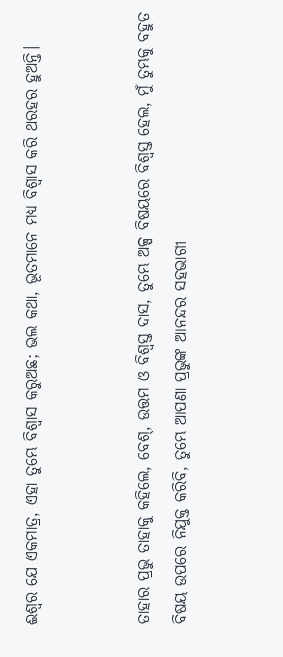ଈଶ୍ବର ଯେ ଏକମାତ୍ର, ଏହା ତୁମ୍ଭେ ବିଶ୍ୱାସ କରୁଅଛ; ଭଲ କଥା, ଭୂତମାନେ ମଧ୍ୟ ବିଶ୍ୱାସ କରି ଥରହର ହୁଅନ୍ତି।


ତାହାର ପ୍ରଭୁ ତାହାକୁ କହିଲେ, ବେଶ୍, ଉତ୍ତମ ଓ ବିଶ୍ୱସ୍ତ ଦାସ, ତୁମ୍ଭେ ଅଳ୍ପ ବିଷୟରେ ବିଶ୍ୱସ୍ତ ହେଲ, ମୁଁ ତୁମ୍ଭକୁ ବହୁତ ବିଷୟ ଉପରେ ନିଯୁକ୍ତ କରିବି, ତୁମ୍ଭେ ଆପଣା ପ୍ରଭୁଙ୍କ ଆନନ୍ଦର ସହଭାଗୀ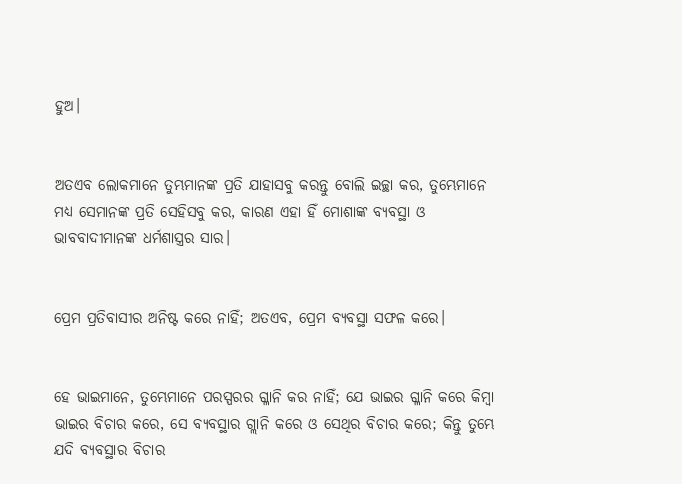ହୁଅ।


ଅତଏବ ଲୋକମାନେ ତୁମ୍ଭମାନଙ୍କ ପ୍ରତି ଯାହାସବୁ କରନ୍ତୁ ବୋଲି ଇଚ୍ଛା କର, ତୁମ୍ଭେମାନେ ମଧ୍ୟ ସେମାନଙ୍କ ପ୍ରତି ସେହିସବୁ କର, କାରଣ ଏହା ହିଁ ମୋଶାଙ୍କ ବ୍ୟବସ୍ଥା ଓ ଭାବବାଦୀମାନଙ୍କ ଧର୍ମଶାସ୍ତ୍ରର ସାର।


ପ୍ରେମ ପ୍ରତିବାସୀର ଅନିଷ୍ଟ କରେ ନାହିଁ; ଅତଏବ, ପ୍ରେମ ବ୍ୟବସ୍ଥା ସଫଳ କରେ।


ହେ ଭାଇମାନେ, ତୁମ୍ଭେମାନେ ପରସ୍ପରର ଗ୍ଳାନି କର ନାହିଁ; ଯେ ଭାଇର ଗ୍ଳାନି କରେ କିମ୍ବା ଭାଇର ବିଚାର କରେ, ସେ ବ୍ୟବସ୍ଥାର ଗ୍ଲାନି କରେ ଓ ସେଥିର ବିଚାର କରେ; କିନ୍ତୁ ତୁମ୍ଭେ ଯଦି ବ୍ୟବସ୍ଥାର ବିଚାର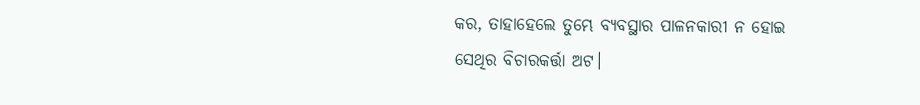କର, ତାହାହେଲେ ତୁମ୍ଭେ ବ୍ୟବସ୍ଥାର ପାଳନକାରୀ ନ ହୋଇ ସେଥିର ବିଚାରକର୍ତ୍ତା ଅଟ।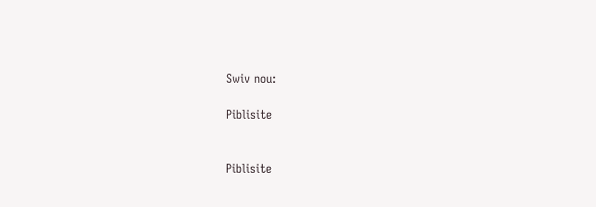Swiv nou:

Piblisite


Piblisite